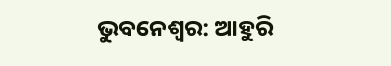ଭୁବନେଶ୍ବର: ଆହୁରି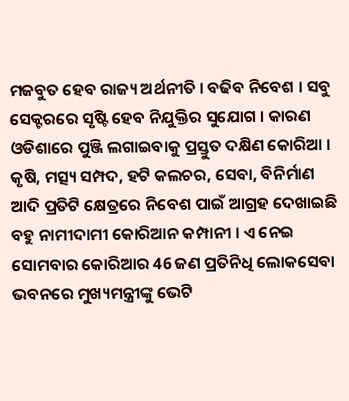ମଜବୁତ ହେବ ରାଜ୍ୟ ଅର୍ଥନୀତି । ବଢିବ ନିବେଶ । ସବୁ ସେକ୍ଟରରେ ସୃଷ୍ଟି ହେବ ନିଯୁକ୍ତିର ସୁଯୋଗ । କାରଣ ଓଡିଶାରେ ପୁଞ୍ଜି ଲଗାଇବାକୁ ପ୍ରସ୍ତୁତ ଦକ୍ଷିଣ କୋରିଆ । କୃଷି, ମତ୍ସ୍ୟ ସମ୍ପଦ, ହଟି କଲଚର, ସେବା, ବିନିର୍ମାଣ ଆଦି ପ୍ରତିଟି କ୍ଷେତ୍ରରେ ନିବେଶ ପାଇଁ ଆଗ୍ରହ ଦେଖାଇଛି ବହୁ ନାମୀଦାମୀ କୋରିଆନ କମ୍ପାନୀ । ଏ ନେଇ ସୋମବାର କୋରିଆର 46 ଜଣ ପ୍ରତିନିଧି ଲୋକସେବା ଭବନରେ ମୁଖ୍ୟମନ୍ତ୍ରୀଙ୍କୁ ଭେଟି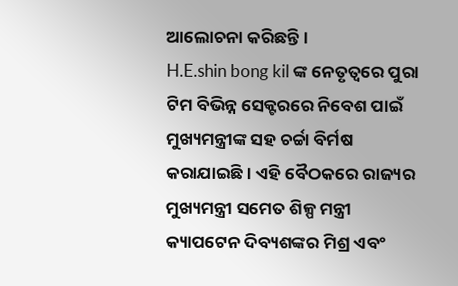ଆଲୋଚନା କରିଛନ୍ତି ।
H.E.shin bong kil ଙ୍କ ନେତୃତ୍ବରେ ପୁରା ଟିମ ବିଭିନ୍ନ ସେକ୍ଟରରେ ନିବେଶ ପାଇଁ ମୁଖ୍ୟମନ୍ତ୍ରୀଙ୍କ ସହ ଚର୍ଚ୍ଚା ବିର୍ମଷ କରାଯାଇଛି । ଏହି ବୈଠକରେ ରାଜ୍ୟର ମୁଖ୍ୟମନ୍ତ୍ରୀ ସମେତ ଶିଳ୍ପ ମନ୍ତ୍ରୀ କ୍ୟାପଟେନ ଦିବ୍ୟଶଙ୍କର ମିଶ୍ର ଏବଂ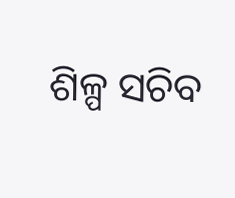ଶିଳ୍ପ ସଚିବ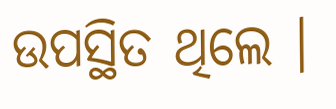ଉପସ୍ଥିତ ଥିଲେ ।